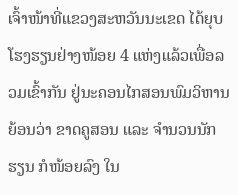ເຈົ້າໜ້າທີ່ແຂວງສະຫວັນນະເຂດ ໄດ້ຍຸບໂຮງຮຽນຢ່າງໜ້ອຍ 4 ແຫ່ງແລ້ວເພື່ອລວມເຂົ້າກັນ ຢູ່ນະຄອນໄກສອນພົມວິຫານ ຍ້ອນວ່າ ຂາດຄູສອນ ແລະ ຈໍານວນນັກຮຽນ ກໍໜ້ອຍລົງ ໃນ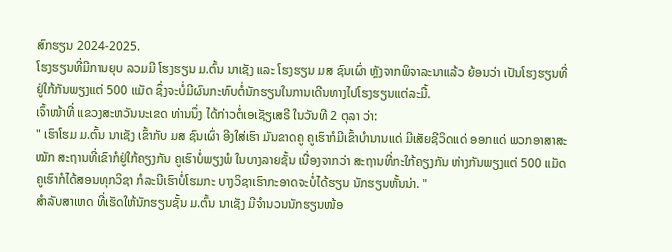ສົກຮຽນ 2024-2025.
ໂຮງຮຽນທີ່ມີການຍຸບ ລວມມີ ໂຮງຮຽນ ມ.ຕົ້ນ ນາເຊັງ ແລະ ໂຮງຮຽນ ມສ ຊົນເຜົ່າ ຫຼັງຈາກພິຈາລະນາແລ້ວ ຍ້ອນວ່າ ເປັນໂຮງຮຽນທີ່ຢູ່ໃກ້ກັນພຽງແຕ່ 500 ແມັດ ຊຶ່ງຈະບໍ່ມີຜົນກະທົບຕໍ່ນັກຮຽນໃນການເດີນທາງໄປໂຮງຮຽນແຕ່ລະມື້.
ເຈົ້າໜ້າທີ່ ແຂວງສະຫວັນນະເຂດ ທ່ານນຶ່ງ ໄດ້ກ່າວຕໍ່ເອເຊັຽເສຣີ ໃນວັນທີ 2 ຕຸລາ ວ່າ:
" ເຮົາໂຮມ ມ.ຕົ້ນ ນາເຊັງ ເຂົ້າກັບ ມສ ຊົນເຜົ່າ ອີງໃສ່ເຮົາ ມັນຂາດຄູ ຄູເຮົາກໍມີເຂົ້າບໍານານແດ່ ມີເສັຍຊີວິດແດ່ ອອກແດ່ ພວກອາສາສະໝັກ ສະຖານທີ່ເຂົາກໍຢູ່ໃກ້ຄຽງກັນ ຄູເຮົາບໍ່ພຽງພໍ ໃນບາງລາຍຊັ້ນ ເນື່ອງຈາກວ່າ ສະຖານທີ່ກະໃກ້ຄຽງກັນ ຫ່າງກັນພຽງແຕ່ 500 ແມັດ ຄູເຮົາກໍໄດ້ສອນທຸກວິຊາ ກໍລະນີເຮົາບໍ່ໂຮມກະ ບາງວິຊາເຮົາກະອາດຈະບໍ່ໄດ້ຮຽນ ນັກຮຽນຫັ້ນນ່າ. "
ສໍາລັບສາເຫດ ທີ່ເຮັດໃຫ້ນັກຮຽນຊັ້ນ ມ.ຕົ້ນ ນາເຊັງ ມີຈໍານວນນັກຮຽນໜ້ອ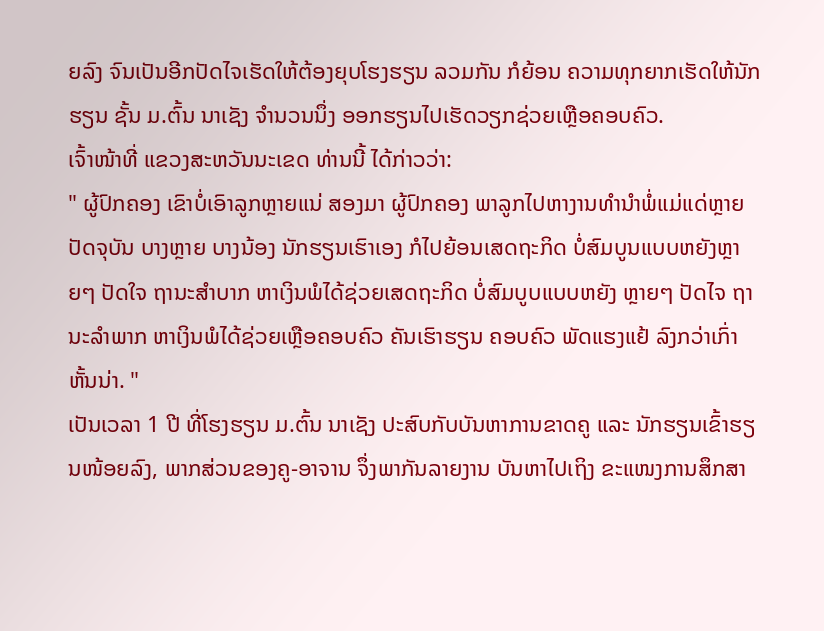ຍລົງ ຈົນເປັນອີກປັດໄຈເຮັດໃຫ້ຕ້ອງຍຸບໂຮງຮຽນ ລວມກັນ ກໍຍ້ອນ ຄວາມທຸກຍາກເຮັດໃຫ້ນັກຮຽນ ຊັ້ນ ມ.ຕົ້ນ ນາເຊັງ ຈໍານວນນຶ່ງ ອອກຮຽນໄປເຮັດວຽກຊ່ວຍເຫຼືອຄອບຄົວ.
ເຈົ້າໜ້າທີ່ ແຂວງສະຫວັນນະເຂດ ທ່ານນີ້ ໄດ້ກ່າວວ່າ:
" ຜູ້ປົກຄອງ ເຂົາບໍ່ເອົາລູກຫຼາຍແນ່ ສອງມາ ຜູ້ປົກຄອງ ພາລູກໄປຫາງານທໍານໍາພໍ່ແມ່ແດ່ຫຼາຍ ປັດຈຸບັນ ບາງຫຼາຍ ບາງນ້ອງ ນັກຮຽນເຮົາເອງ ກໍໄປຍ້ອນເສດຖະກິດ ບໍ່ສົມບູນແບບຫຍັງຫຼາຍໆ ປັດໃຈ ຖານະສໍາບາກ ຫາເງິນພໍໄດ້ຊ່ວຍເສດຖະກິດ ບໍ່ສົມບູບແບບຫຍັງ ຫຼາຍໆ ປັດໄຈ ຖານະລໍາພາກ ຫາເງິນພໍໄດ້ຊ່ວຍເຫຼືອຄອບຄົວ ຄັນເຮົາຮຽນ ຄອບຄົວ ພັດແຮງແຢ້ ລົງກວ່າເກົ່າຫັ້ນນ່າ. "
ເປັນເວລາ 1 ປີ ທີ່ໂຮງຮຽນ ມ.ຕົ້ນ ນາເຊັງ ປະສົບກັບບັນຫາການຂາດຄູ ແລະ ນັກຮຽນເຂົ້າຮຽນໜ້ອຍລົງ, ພາກສ່ວນຂອງຄູ-ອາຈານ ຈຶ່ງພາກັນລາຍງານ ບັນຫາໄປເຖິງ ຂະແໜງການສຶກສາ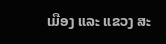ເມືອງ ແລະ ແຂວງ ສະ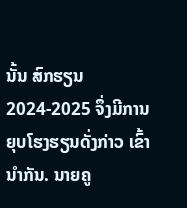ນັ້ນ ສົກຮຽນ 2024-2025 ຈຶ່ງມີການຍຸບໂຮງຮຽນດັ່ງກ່າວ ເຂົ້ານໍາກັນ. ນາຍຄູ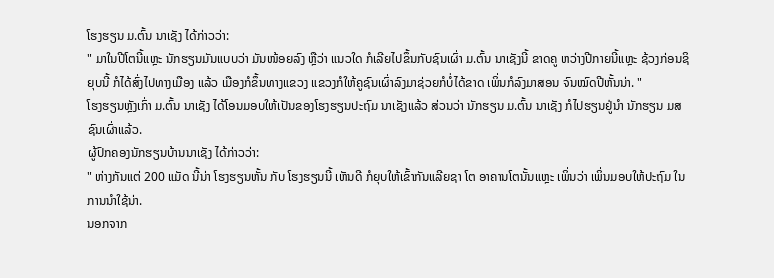ໂຮງຮຽນ ມ.ຕົ້ນ ນາເຊັງ ໄດ້ກ່າວວ່າ:
" ມາໃນປີໂຕນີ້ແຫຼະ ນັກຮຽນມັນແບບວ່າ ມັນໜ້ອຍລົງ ຫຼືວ່າ ແນວໃດ ກໍເລີຍໄປຂຶ້ນກັບຊົນເຜົ່າ ມ.ຕົ້ນ ນາເຊັງນີ້ ຂາດຄູ ຫວ່າງປີກາຍນີ້ແຫຼະ ຊ້ວງກ່ອນຊິຍຸບນີ້ ກໍໄດ້ສົ່ງໄປທາງເມືອງ ແລ້ວ ເມືອງກໍຂຶ້ນທາງແຂວງ ແຂວງກໍໃຫ້ຄູຊົນເຜົ່າລົງມາຊ່ວຍກໍບໍ່ໄດ້ຂາດ ເພິ່ນກໍລົງມາສອນ ຈົນໝົດປີຫັ້ນນ່າ. "
ໂຮງຮຽນຫຼັງເກົ່າ ມ.ຕົ້ນ ນາເຊັງ ໄດ້ໂອນມອບໃຫ້ເປັນຂອງໂຮງຮຽນປະຖົມ ນາເຊັງແລ້ວ ສ່ວນວ່າ ນັກຮຽນ ມ.ຕົ້ນ ນາເຊັງ ກໍໄປຮຽນຢູ່ນໍາ ນັກຮຽນ ມສ ຊົນເຜົ່າແລ້ວ.
ຜູ້ປົກຄອງນັກຮຽນບ້ານນາເຊັງ ໄດ້ກ່າວວ່າ:
" ຫ່າງກັນແຕ່ 200 ແມັດ ນີ້ນ່າ ໂຮງຮຽນຫັ້ນ ກັບ ໂຮງຮຽນນີ້ ເຫັນດີ ກໍຍຸບໃຫ້ເຂົ້າກັນແລີຍຊາ ໂຕ ອາຄານໂຕນັ້ນແຫຼະ ເພິ່ນວ່າ ເພິ່ນມອບໃຫ້ປະຖົມ ໃນການນໍາໃຊ້ນ່າ.
ນອກຈາກ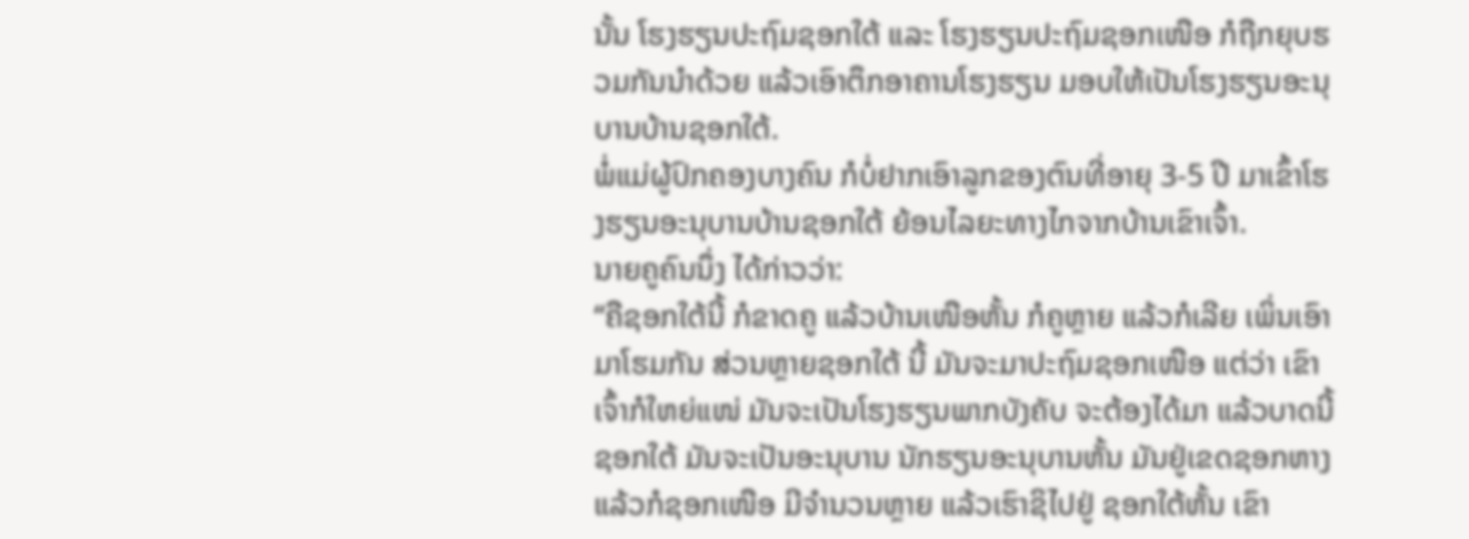ນັ້ນ ໂຮງຮຽນປະຖົມຊອກໃຕ້ ແລະ ໂຮງຮຽນປະຖົມຊອກເໜືອ ກໍຖືກຍຸບຮວມກັນນໍາດ້ວຍ ແລ້ວເອົາຕຶກອາຄານໂຮງຮຽນ ມອບໃຫ້ເປັນໂຮງຮຽນອະນຸບານບ້ານຊອກໃຕ້.
ພໍ່ແມ່ຜູ້ປົກຄອງບາງຄົນ ກໍບໍ່ຢາກເອົາລູກຂອງຕົນທີ່ອາຍຸ 3-5 ປີ ມາເຂົ້າໂຮງຮຽນອະນຸບານບ້ານຊອກໃຕ້ ຍ້ອນໄລຍະທາງໄກຈາກບ້ານເຂົາເຈົ້າ.
ນາຍຄູຄົນນຶ່ງ ໄດ້ກ່າວວ່າ:
“ຄືຊອກໃຕ້ນີ້ ກໍຂາດຄູ ແລ້ວບ້ານເໜືອຫັ້ນ ກໍຄູຫຼາຍ ແລ້ວກໍເລີຍ ເພິ່ນເອົາມາໂຮມກັນ ສ່ວນຫຼາຍຊອກໃຕ້ ນີ້ ມັນຈະມາປະຖົມຊອກເໜືອ ແຕ່ວ່າ ເຂົາເຈົ້າກໍໃຫຍ່ແໜ່ ມັນຈະເປັນໂຮງຮຽນພາກບັງຄັບ ຈະຕ້ອງໄດ້ມາ ແລ້ວບາດນີ້ ຊອກໃຕ້ ມັນຈະເປັນອະນຸບານ ນັກຮຽນອະນຸບານຫັ້ນ ມັນຢູ່ເຂດຊອກຫາງ ແລ້ວກໍຊອກເໜືອ ມີຈໍານວນຫຼາຍ ແລ້ວເຮົາຊິໄປຢູ່ ຊອກໃຕ້ຫັ້ນ ເຂົາ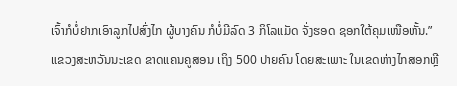ເຈົ້າກໍບໍ່ຢາກເອົາລູກໄປສົ່ງໄກ ຜູ້ບາງຄົນ ກໍບໍ່ມີລົດ 3 ກິໂລແມັດ ຈັ່ງຮອດ ຊອກໃຕ້ຄຸມເໜືອຫັ້ນ.”
ແຂວງສະຫວັນນະເຂດ ຂາດແຄນຄູສອນ ເຖິງ 500 ປາຍຄົນ ໂດຍສະເພາະ ໃນເຂດຫ່າງໄກສອກຫຼີ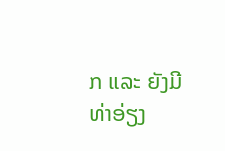ກ ແລະ ຍັງມີທ່າອ່ຽງ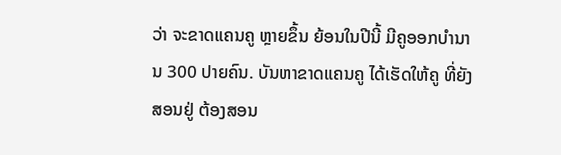ວ່າ ຈະຂາດແຄນຄູ ຫຼາຍຂຶ້ນ ຍ້ອນໃນປີນີ້ ມີຄູອອກບຳນານ 300 ປາຍຄົນ. ບັນຫາຂາດແຄນຄູ ໄດ້ເຮັດໃຫ້ຄູ ທີ່ຍັງສອນຢູ່ ຕ້ອງສອນ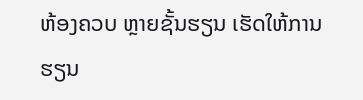ຫ້ອງຄວບ ຫຼາຍຊັ້ນຮຽນ ເຮັດໃຫ້ການຮຽນ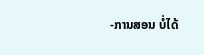-ການສອນ ບໍ່ໄດ້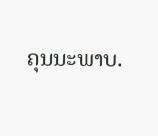ຄຸນນະພາບ.